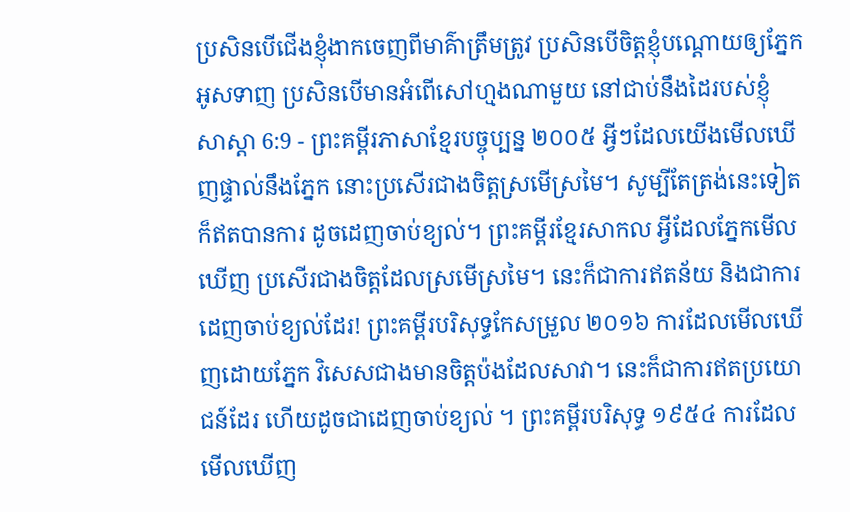ប្រសិនបើជើងខ្ញុំងាកចេញពីមាគ៌ាត្រឹមត្រូវ ប្រសិនបើចិត្តខ្ញុំបណ្ដោយឲ្យភ្នែកអូសទាញ ប្រសិនបើមានអំពើសៅហ្មងណាមួយ នៅជាប់នឹងដៃរបស់ខ្ញុំ
សាស្តា 6:9 - ព្រះគម្ពីរភាសាខ្មែរបច្ចុប្បន្ន ២០០៥ អ្វីៗដែលយើងមើលឃើញផ្ទាល់នឹងភ្នែក នោះប្រសើរជាងចិត្តស្រមើស្រមៃ។ សូម្បីតែត្រង់នេះទៀតក៏ឥតបានការ ដូចដេញចាប់ខ្យល់។ ព្រះគម្ពីរខ្មែរសាកល អ្វីដែលភ្នែកមើលឃើញ ប្រសើរជាងចិត្តដែលស្រមើស្រមៃ។ នេះក៏ជាការឥតន័យ និងជាការដេញចាប់ខ្យល់ដែរ! ព្រះគម្ពីរបរិសុទ្ធកែសម្រួល ២០១៦ ការដែលមើលឃើញដោយភ្នែក វិសេសជាងមានចិត្តប៉ងដែលសាវា។ នេះក៏ជាការឥតប្រយោជន៍ដែរ ហើយដូចជាដេញចាប់ខ្យល់ ។ ព្រះគម្ពីរបរិសុទ្ធ ១៩៥៤ ការដែលមើលឃើញ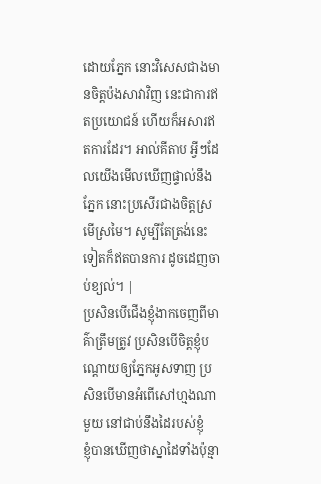ដោយភ្នែក នោះវិសេសជាងមានចិត្តប៉ងសាវាវិញ នេះជាការឥតប្រយោជន៍ ហើយក៏អសារឥតការដែរ។ អាល់គីតាប អ្វីៗដែលយើងមើលឃើញផ្ទាល់នឹងភ្នែក នោះប្រសើរជាងចិត្តស្រមើស្រមៃ។ សូម្បីតែត្រង់នេះទៀតក៏ឥតបានការ ដូចដេញចាប់ខ្យល់។ |
ប្រសិនបើជើងខ្ញុំងាកចេញពីមាគ៌ាត្រឹមត្រូវ ប្រសិនបើចិត្តខ្ញុំបណ្ដោយឲ្យភ្នែកអូសទាញ ប្រសិនបើមានអំពើសៅហ្មងណាមួយ នៅជាប់នឹងដៃរបស់ខ្ញុំ
ខ្ញុំបានឃើញថាស្នាដៃទាំងប៉ុន្មា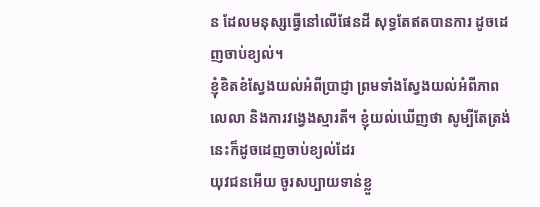ន ដែលមនុស្សធ្វើនៅលើផែនដី សុទ្ធតែឥតបានការ ដូចដេញចាប់ខ្យល់។
ខ្ញុំខិតខំស្វែងយល់អំពីប្រាជ្ញា ព្រមទាំងស្វែងយល់អំពីភាពលេលា និងការវង្វេងស្មារតី។ ខ្ញុំយល់ឃើញថា សូម្បីតែត្រង់នេះក៏ដូចដេញចាប់ខ្យល់ដែរ
យុវជនអើយ ចូរសប្បាយទាន់ខ្លួ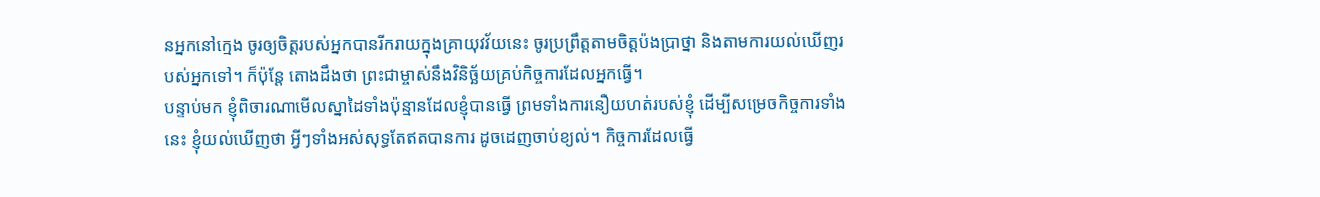នអ្នកនៅក្មេង ចូរឲ្យចិត្តរបស់អ្នកបានរីករាយក្នុងគ្រាយុវវ័យនេះ ចូរប្រព្រឹត្តតាមចិត្តប៉ងប្រាថ្នា និងតាមការយល់ឃើញរបស់អ្នកទៅ។ ក៏ប៉ុន្តែ តោងដឹងថា ព្រះជាម្ចាស់នឹងវិនិច្ឆ័យគ្រប់កិច្ចការដែលអ្នកធ្វើ។
បន្ទាប់មក ខ្ញុំពិចារណាមើលស្នាដៃទាំងប៉ុន្មានដែលខ្ញុំបានធ្វើ ព្រមទាំងការនឿយហត់របស់ខ្ញុំ ដើម្បីសម្រេចកិច្ចការទាំងនេះ ខ្ញុំយល់ឃើញថា អ្វីៗទាំងអស់សុទ្ធតែឥតបានការ ដូចដេញចាប់ខ្យល់។ កិច្ចការដែលធ្វើ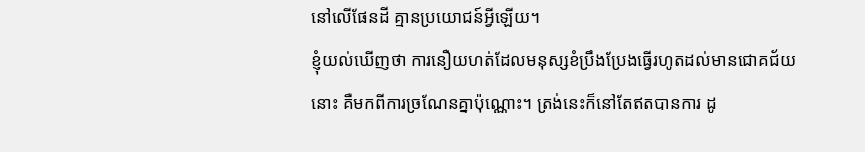នៅលើផែនដី គ្មានប្រយោជន៍អ្វីឡើយ។
ខ្ញុំយល់ឃើញថា ការនឿយហត់ដែលមនុស្សខំប្រឹងប្រែងធ្វើរហូតដល់មានជោគជ័យនោះ គឺមកពីការច្រណែនគ្នាប៉ុណ្ណោះ។ ត្រង់នេះក៏នៅតែឥតបានការ ដូ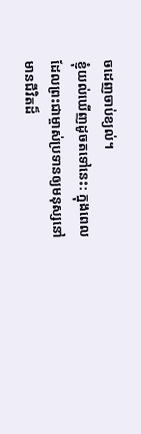ចដេញចាប់ខ្យល់។
ខ្ញុំយល់ឃើញដូចតទៅនេះ: ក្នុងពេលដែលព្រះជាម្ចាស់ប្រទានឲ្យមនុស្សនៅមានជីវិតដ៏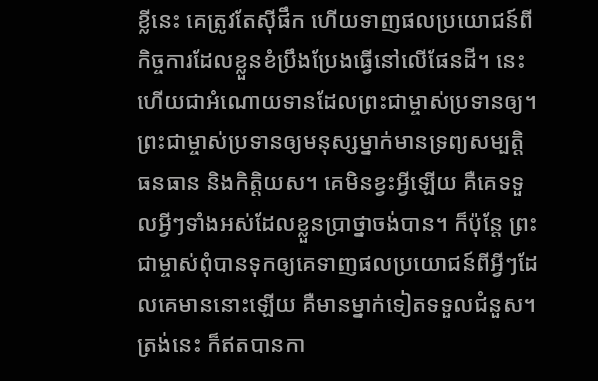ខ្លីនេះ គេត្រូវតែស៊ីផឹក ហើយទាញផលប្រយោជន៍ពីកិច្ចការដែលខ្លួនខំប្រឹងប្រែងធ្វើនៅលើផែនដី។ នេះហើយជាអំណោយទានដែលព្រះជាម្ចាស់ប្រទានឲ្យ។
ព្រះជាម្ចាស់ប្រទានឲ្យមនុស្សម្នាក់មានទ្រព្យសម្បត្តិ ធនធាន និងកិត្តិយស។ គេមិនខ្វះអ្វីឡើយ គឺគេទទួលអ្វីៗទាំងអស់ដែលខ្លួនប្រាថ្នាចង់បាន។ ក៏ប៉ុន្តែ ព្រះជាម្ចាស់ពុំបានទុកឲ្យគេទាញផលប្រយោជន៍ពីអ្វីៗដែលគេមាននោះឡើយ គឺមានម្នាក់ទៀតទទួលជំនួស។ ត្រង់នេះ ក៏ឥតបានកា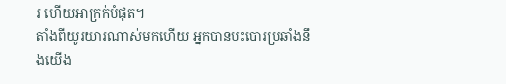រ ហើយអាក្រក់បំផុត។
តាំងពីយូរយារណាស់មកហើយ អ្នកបានបះបោរប្រឆាំងនឹងយើង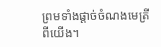ព្រមទាំងផ្ដាច់ចំណងមេត្រីពីយើង។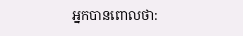អ្នកបានពោលថា: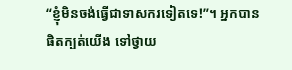“ខ្ញុំមិនចង់ធ្វើជាទាសករទៀតទេ!”។ អ្នកបានផិតក្បត់យើង ទៅថ្វាយ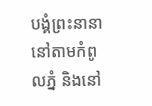បង្គំព្រះនានានៅតាមកំពូលភ្នំ និងនៅ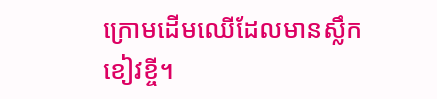ក្រោមដើមឈើដែលមានស្លឹកខៀវខ្ចី។